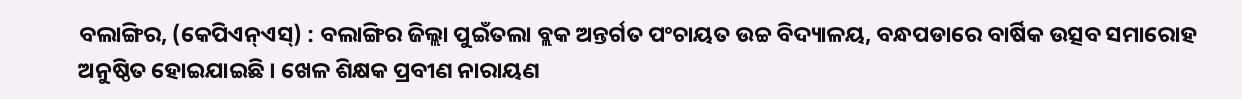ବଲାଙ୍ଗିର, (କେପିଏନ୍ଏସ୍) : ବଲାଙ୍ଗିର ଜିଲ୍ଲା ପୁଇଁତଲା ବ୍ଲକ ଅନ୍ତର୍ଗତ ପଂଚାୟତ ଉଚ୍ଚ ବିଦ୍ୟାଳୟ, ବନ୍ଧପଡାରେ ବାର୍ଷିକ ଉତ୍ସବ ସମାରୋହ ଅନୁଷ୍ଠିତ ହୋଇଯାଇଛି । ଖେଳ ଶିକ୍ଷକ ପ୍ରବୀଣ ନାରାୟଣ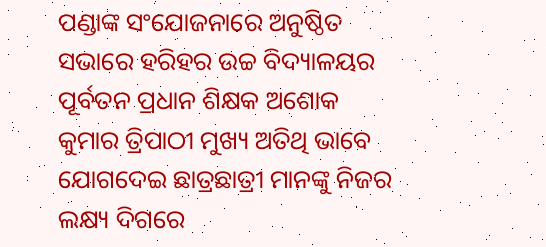ପଣ୍ଡାଙ୍କ ସଂଯୋଜନାରେ ଅନୁଷ୍ଠିତ ସଭାରେ ହରିହର ଉଚ୍ଚ ବିଦ୍ୟାଳୟର ପୂର୍ବତନ ପ୍ରଧାନ ଶିକ୍ଷକ ଅଶୋକ କୁମାର ତ୍ରିପାଠୀ ମୁଖ୍ୟ ଅତିଥି ଭାବେ ଯୋଗଦେଇ ଛାତ୍ରଛାତ୍ରୀ ମାନଙ୍କୁ ନିଜର ଲକ୍ଷ୍ୟ ଦିଗରେ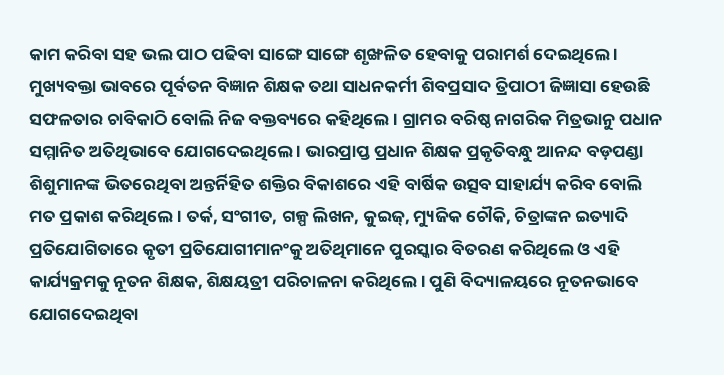କାମ କରିବା ସହ ଭଲ ପାଠ ପଢିବା ସାଙ୍ଗେ ସାଙ୍ଗେ ଶୃଙ୍ଖଳିତ ହେବାକୁ ପରାମର୍ଶ ଦେଇଥିଲେ । ମୁଖ୍ୟବକ୍ତା ଭାବରେ ପୂର୍ବତନ ବିଜ୍ଞାନ ଶିକ୍ଷକ ତଥା ସାଧନକର୍ମୀ ଶିବପ୍ରସାଦ ତ୍ରିପାଠୀ ଜିଜ୍ଞାସା ହେଉଛି ସଫଳତାର ଚାବିକାଠି ବୋଲି ନିଜ ବକ୍ତବ୍ୟରେ କହିଥିଲେ । ଗ୍ରାମର ବରିଷ୍ଠ ନାଗରିକ ମିତ୍ରଭାନୁ ପଧାନ ସମ୍ମାନିତ ଅତିଥିଭାବେ ଯୋଗଦେଇଥିଲେ । ଭାରପ୍ରାପ୍ତ ପ୍ରଧାନ ଶିକ୍ଷକ ପ୍ରକୃତିବନ୍ଧୁ ଆନନ୍ଦ ବଡ଼ପଣ୍ଡା ଶିଶୁମାନଙ୍କ ଭିତରେଥିବା ଅନ୍ତର୍ନିହିତ ଶକ୍ତିର ବିକାଶରେ ଏହି ବାର୍ଷିକ ଉତ୍ସବ ସାହାର୍ଯ୍ୟ କରିବ ବୋଲି ମତ ପ୍ରକାଶ କରିଥିଲେ । ତର୍କ, ସଂଗୀତ, ଗଳ୍ପ ଲିଖନ, କୁଇଜ୍, ମ୍ୟୁଜିକ ଚୌକି, ଚିତ୍ରାଙ୍କନ ଇତ୍ୟାଦି ପ୍ରତିଯୋଗିତାରେ କୃତୀ ପ୍ରତିଯୋଗୀମାନଂକୁ ଅତିଥିମାନେ ପୁରସ୍କାର ବିତରଣ କରିଥିଲେ ଓ ଏହି କାର୍ଯ୍ୟକ୍ରମକୁ ନୂତନ ଶିକ୍ଷକ, ଶିକ୍ଷୟତ୍ରୀ ପରିଚାଳନା କରିଥିଲେ । ପୁଣି ବିଦ୍ୟାଳୟରେ ନୂତନଭାବେ ଯୋଗଦେଇଥିବା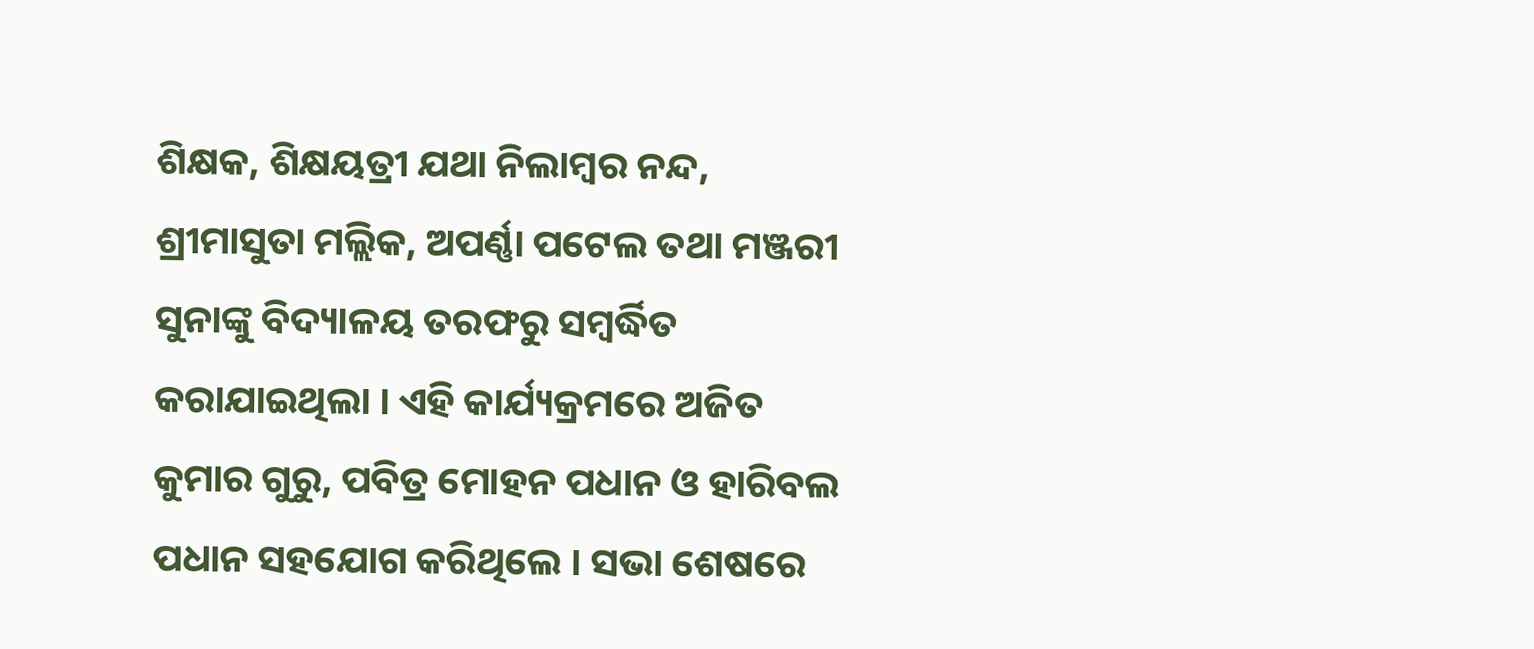ଶିକ୍ଷକ, ଶିକ୍ଷୟତ୍ରୀ ଯଥା ନିଲାମ୍ବର ନନ୍ଦ, ଶ୍ରୀମାସୁତା ମଲ୍ଲିକ, ଅପର୍ଣ୍ଣା ପଟେଲ ତଥା ମଞ୍ଜରୀ ସୁନାଙ୍କୁ ବିଦ୍ୟାଳୟ ତରଫରୁ ସମ୍ବର୍ଦ୍ଧିତ କରାଯାଇଥିଲା । ଏହି କାର୍ଯ୍ୟକ୍ରମରେ ଅଜିତ କୁମାର ଗୁରୁ, ପବିତ୍ର ମୋହନ ପଧାନ ଓ ହାରିବଲ ପଧାନ ସହଯୋଗ କରିଥିଲେ । ସଭା ଶେଷରେ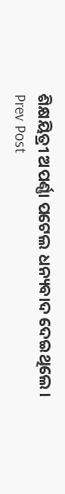ଶିକ୍ଷୟିତ୍ରୀ ଅପର୍ଣ୍ଣା ପଟେଲ ଧନ୍ୟବାଦ ଦେଇଥିଲେ ।
Prev Post